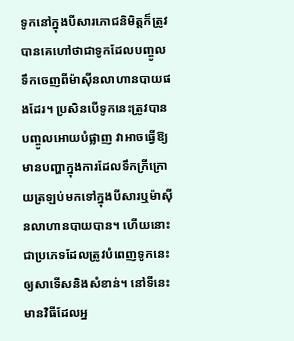ទូកនៅក្នុងបីសារភោជនិមិត្តក៏ត្រូវបានគេហៅថាជាទូកដែលបញ្ចូលទឹកចេញពីម៉ាស៊ីនលាហានបាយផងដែរ។ ប្រសិនបើទូកនេះត្រូវបានបញ្ចូលអោយបំផ្លាញ វាអាចធ្វើឱ្យមានបញ្ហាក្នុងការដែលទឹកក្រីក្រោយត្រឡប់មកទៅក្នុងបីសារឬម៉ាស៊ីនលាហានបាយបាន។ ហើយនោះជាប្រភេទដែលត្រូវបំពេញទូកនេះឲ្យសាទើសនិងសំខាន់។ នៅទីនេះមានវិធីដែលអ្ន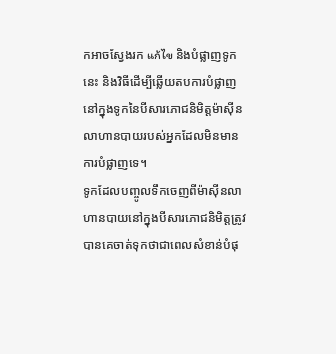កអាចស្វែងរក แก้ไข និងបំផ្លាញទូកនេះ និងវិធីដើម្បីឆ្លើយតបការបំផ្លាញនៅក្នុងទូកនៃបីសារភោជនិមិត្តម៉ាស៊ីនលាហានបាយរបស់អ្នកដែលមិនមានការបំផ្លាញទេ។
ទូកដែលបញ្ចូលទឹកចេញពីម៉ាស៊ីនលាហានបាយនៅក្នុងបីសារភោជនិមិត្តត្រូវបានគេចាត់ទុកថាជាពេលសំខាន់បំផុ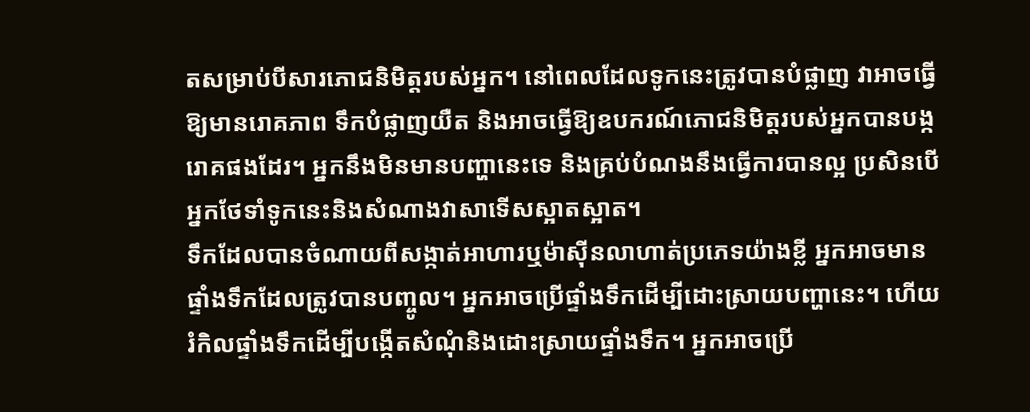តសម្រាប់បីសារភោជនិមិត្តរបស់អ្នក។ នៅពេលដែលទូកនេះត្រូវបានបំផ្លាញ វាអាចធ្វើឱ្យមានរោគភាព ទឹកបំផ្លាញយឺត និងអាចធ្វើឱ្យឧបករណ៍ភោជនិមិត្តរបស់អ្នកបានបង្ករោគផងដែរ។ អ្នកនឹងមិនមានបញ្ហានេះទេ និងគ្រប់បំណងនឹងធ្វើការបានល្អ ប្រសិនបើអ្នកថែទាំទូកនេះនិងសំណាងវាសាទើសស្អាតស្អាត។
ទឹកដែលបានចំណាយពីសង្កាត់អាហារឬម៉ាស៊ីនលាហាត់ប្រភេទយ៉ាងខ្លី អ្នកអាចមានផ្ទាំងទឹកដែលត្រូវបានបញ្ចូល។ អ្នកអាចប្រើផ្ទាំងទឹកដើម្បីដោះស្រាយបញ្ហានេះ។ ហើយរំកិលផ្ទាំងទឹកដើម្បីបង្កើតសំណុំនិងដោះស្រាយផ្ទាំងទឹក។ អ្នកអាចប្រើ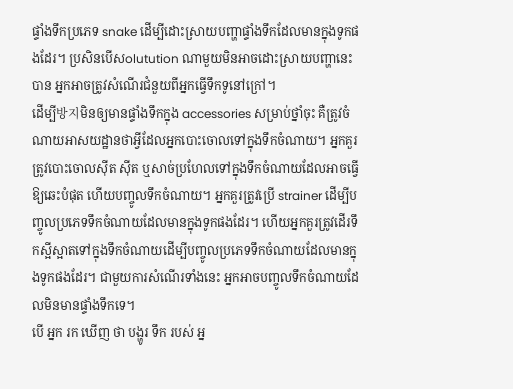ផ្ទាំងទឹកប្រភេទ snake ដើម្បីដោះស្រាយបញ្ហាផ្ទាំងទឹកដែលមានក្នុងទូកផងដែរ។ ប្រសិនបើសolutution ណាមួយមិនអាចដោះស្រាយបញ្ហានេះបាន អ្នកអាចត្រូវសំណើរជំនួយពីអ្នកធ្វើទឹកទូនៅក្រៅ។
ដើម្បី방지មិនឲ្យមានផ្ទាំងទឹកក្នុង accessories សម្រាប់ថ្នាំចុះ គឺត្រូវចំណាយអាសយដ្ឋានថាអ្វីដែលអ្នកបោះចោលទៅក្នុងទឹកចំណាយ។ អ្នកគួរត្រូវបោះចោលស៊ីត ស៊ីត ឬសាច់ប្រហែលទៅក្នុងទឹកចំណាយដែលអាចធ្វើឱ្យឆេះបំផុត ហើយបញ្ចូលទឹកចំណាយ។ អ្នកគួរត្រូវប្រើ strainer ដើម្បីបញ្ចូលប្រភេទទឹកចំណាយដែលមានក្នុងទូកផងដែរ។ ហើយអ្នកគួរត្រូវដើរទឹកស្អីស្អាតទៅក្នុងទឹកចំណាយដើម្បីបញ្ចូលប្រភេទទឹកចំណាយដែលមានក្នុងទូកផងដែរ។ ជាមួយការសំណើរទាំងនេះ អ្នកអាចបញ្ចូលទឹកចំណាយដែលមិនមានផ្ទាំងទឹកទេ។
បើ អ្នក រក ឃើញ ថា បង្ហូរ ទឹក របស់ អ្ន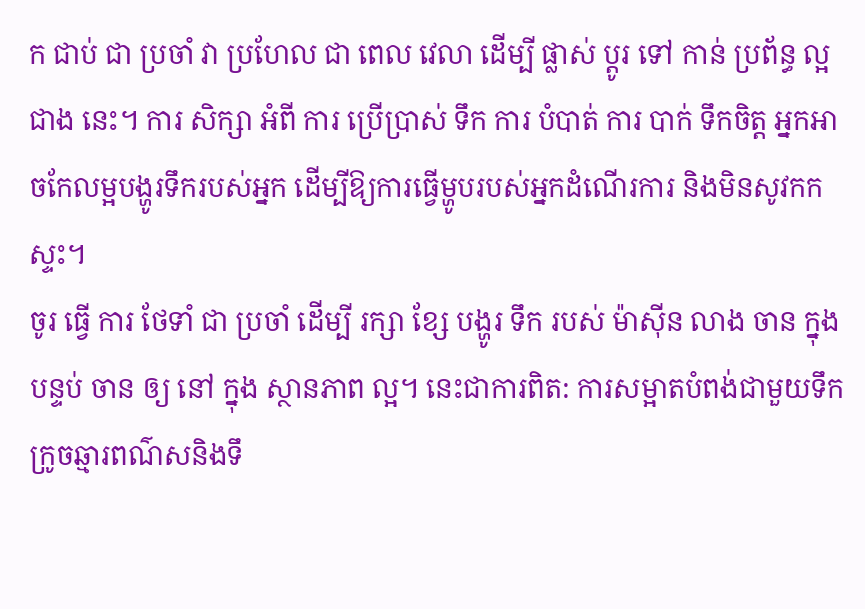ក ជាប់ ជា ប្រចាំ វា ប្រហែល ជា ពេល វេលា ដើម្បី ផ្លាស់ ប្តូរ ទៅ កាន់ ប្រព័ន្ធ ល្អ ជាង នេះ។ ការ សិក្សា អំពី ការ ប្រើប្រាស់ ទឹក ការ បំបាត់ ការ បាក់ ទឹកចិត្ត អ្នកអាចកែលម្អបង្ហូរទឹករបស់អ្នក ដើម្បីឱ្យការធ្វើម្ហូបរបស់អ្នកដំណើរការ និងមិនសូវកកស្ទះ។
ចូរ ធ្វើ ការ ថែទាំ ជា ប្រចាំ ដើម្បី រក្សា ខ្សែ បង្ហូរ ទឹក របស់ ម៉ាស៊ីន លាង ចាន ក្នុង បន្ទប់ ចាន ឲ្យ នៅ ក្នុង ស្ថានភាព ល្អ។ នេះជាការពិត: ការសម្អាតបំពង់ជាមួយទឹកក្រូចឆ្មារពណ៌សនិងទឹ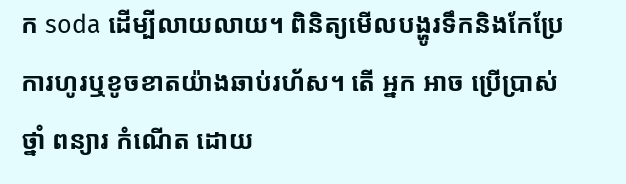ក soda ដើម្បីលាយលាយ។ ពិនិត្យមើលបង្ហូរទឹកនិងកែប្រែការហូរឬខូចខាតយ៉ាងឆាប់រហ័ស។ តើ អ្នក អាច ប្រើប្រាស់ ថ្នាំ ពន្យារ កំណើត ដោយ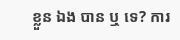ខ្លួន ឯង បាន ឬ ទេ? ការ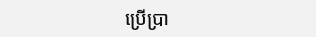ប្រើប្រា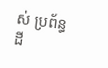ស់ ប្រព័ន្ធ ដី